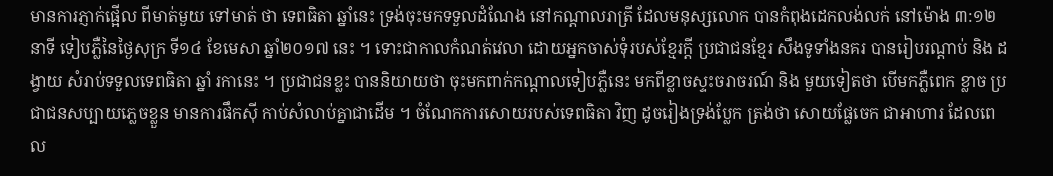មានការភ្ញាក់ផ្អើល ពីមាត់មួយ ទៅមាត់ ថា ទេពធិតា ឆ្នាំនេះ ទ្រង់ចុះមកទទួលដំណែង នៅកណ្តាលរាត្រី ដែលមនុស្សលោក បានកំពុងដេកលង់លក់ នៅម៉ោង ៣:១២នាទី ទៀបភ្លឺនៃថ្ងៃសុក្រ ទី១៤ ខែមេសា ឆ្នាំ២០១៧ នេះ ។ ទោះជាកាលកំណត់វេលា ដោយអ្នកចាស់ទុំរបស់ខ្មែរក្តី ប្រជាជនខ្មែរ សឹងទូទាំងនគរ បានរៀបរណ្តាប់ និង ដង្វាយ សំរាប់ទទួលទេពធិតា ឆ្នាំ រកានេះ ។ ប្រជាជនខ្លះ បាននិយាយថា ចុះមកពាក់កណ្តាលទៀបភ្លឺនេះ មកពីខ្លាចស្ទះចរាចរណ៍ និង មួយទៀតថា បើមកភ្លឺពេក ខ្លាច ប្រជាជនសប្បាយភ្លេចខ្លួន មានការផឹកស៊ី កាប់សំលាប់គ្នាជាដើម ។ ចំណែកការសោយរបស់ទេពធិតា វិញ ដូចរៀងទ្រង់ប្លែក ត្រង់ថា សោយផ្លែចេក ជាអាហារ ដែលពេល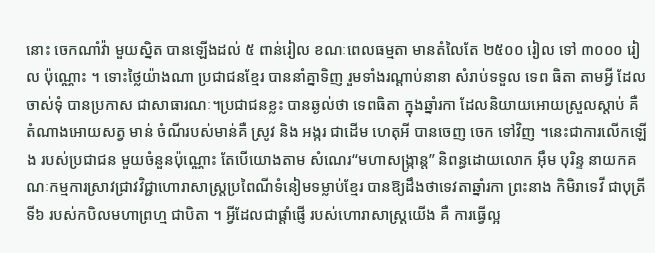នោះ ចេកណាំវ៉ា មួយស្និត បានឡើងដល់ ៥ ពាន់រៀល ខណៈពេលធម្មតា មានតំលៃតែ ២៥០០ រៀល ទៅ ៣០០០ រៀល ប៉ុណ្ណោះ ។ ទោះថ្លៃយ៉ាងណា ប្រជាជនខ្មែរ បាននាំគ្នាទិញ រួមទាំងរណ្តាប់នានា សំរាប់ទទួល ទេព ធិតា តាមអ្វី ដែលចាស់ទុំ បានប្រកាស ជាសាធារណៈ។ប្រជាជនខ្លះ បានឆ្ងល់ថា ទេពធិតា ក្នុងឆ្នាំរកា ដែលនិយាយអោយស្រួលស្តាប់ គឺ តំណាងអោយសត្វ មាន់ ចំណីរបស់មាន់គឺ ស្រូវ និង អង្ករ ជាដើម ហេតុអី បានចេញ ចេក ទៅវិញ ។នេះជាការលើកឡើង របស់ប្រជាជន មួយចំនួនប៉ុណ្ណោះ តែបើយោងតាម សំណេរ“មហាសង្ក្រាន្ត” និពន្ធដោយលោក អ៊ឹម បុរិន្ទ នាយកគណៈកម្មការស្រាវជ្រាវវិជ្ជាហោរាសាស្ត្រប្រពៃណីទំនៀមទម្លាប់ខ្មែរ បានឱ្យដឹងថាទេវតាឆ្នាំរកា ព្រះនាង កិមិរាទេវី ជាបុត្រីទី៦ របស់កបិលមហាព្រហ្ម ជាបិតា ។ អ្វីដែលជាផ្តាំផ្ញើ របស់ហោរាសាស្រ្តយើង គឺ ការធ្វើល្អ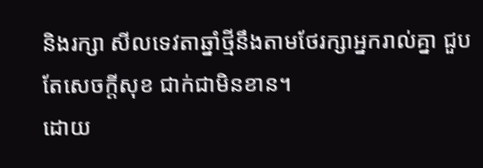និងរក្សា សីលទេវតាឆ្នាំថ្មីនឹងតាមថែរក្សាអ្នករាល់គ្នា ជួបតែសេចក្ដីសុខ ជាក់ជាមិនខាន។
ដោយ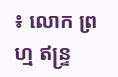៖ លោក ព្រហ្ម ឥន្រ្ទ